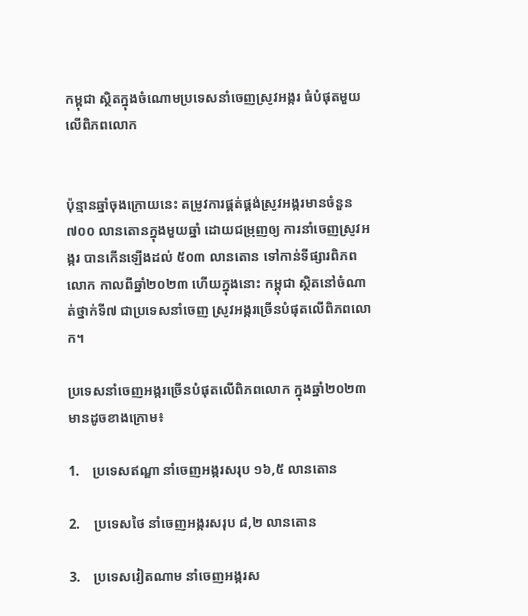កម្ពុជា ស្ថិតក្នុងចំណោមប្រទេសនាំចេញស្រូវអង្ករ ធំបំផុតមួយលើពិភពលោក


ប៉ុន្មានឆ្នាំចុងក្រោយនេះ តម្រូវការផ្គត់ផ្គង់ស្រូវអង្ករមានចំនួន ៧០០ លានតោនក្នុងមួយឆ្នាំ ដោយជម្រុញឲ្យ ការនាំចេញស្រូវអង្ករ បានកើនឡើងដល់ ៥០៣ លានតោន ទៅកាន់ទីផ្សារពិភពលោក កាលពីឆ្នាំ២០២៣ ហើយក្នុងនោះ កម្ពុជា ស្ថិតនៅចំណាត់ថ្នាក់ទី៧ ជាប្រទេសនាំចេញ ស្រូវអង្ករច្រើនបំផុតលើពិភពលោក។

ប្រទេសនាំចេញអង្ករច្រើនបំផុតលើពិភពលោក ក្នុងឆ្នាំ២០២៣ មានដូចខាងក្រោម៖

1.    ប្រទេសឥណ្ឌា នាំចេញអង្ករសរុប ១៦,៥ លានតោន

2.    ប្រទេសថៃ នាំចេញអង្ករសរុប ៨,២ លានតោន

3.    ប្រទេសវៀតណាម នាំចេញអង្ករស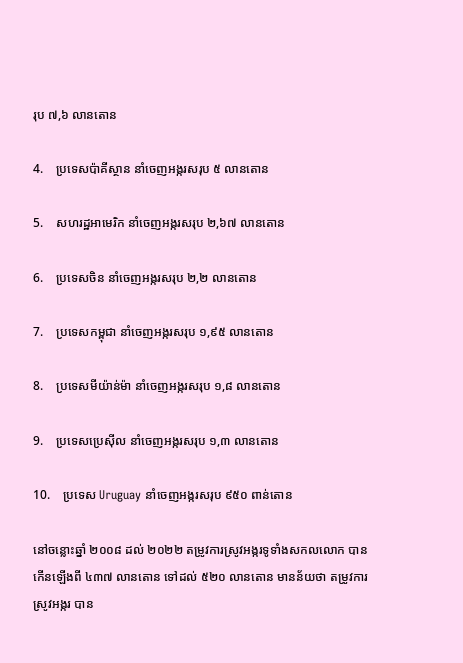រុប ៧,៦ លានតោន

4.    ប្រទេសប៉ាគីស្ថាន នាំចេញអង្ករសរុប ៥ លានតោន

5.    សហរដ្ឋអាមេរិក នាំចេញអង្ករសរុប ២,៦៧ លានតោន

6.    ប្រទេសចិន នាំចេញអង្ករសរុប ២,២ លានតោន

7.    ប្រទេសកម្ពុជា នាំចេញអង្ករសរុប ១,៩៥ លានតោន

8.    ប្រទេសមីយ៉ាន់ម៉ា នាំចេញអង្ករសរុប ១,៨ លានតោន

9.    ប្រទេសប្រេស៊ីល នាំចេញអង្ករសរុប ១,៣ លានតោន

10.    ប្រទេស Uruguay នាំចេញអង្ករសរុប ៩៥០ ពាន់តោន

នៅចន្លោះឆ្នាំ ២០០៨ ដល់ ២០២២ តម្រូវការស្រូវអង្ករទូទាំងសកលលោក បានកើនឡើងពី ៤៣៧ លានតោន ទៅដល់ ៥២០ លានតោន មានន័យថា តម្រូវការស្រូវអង្ករ បាន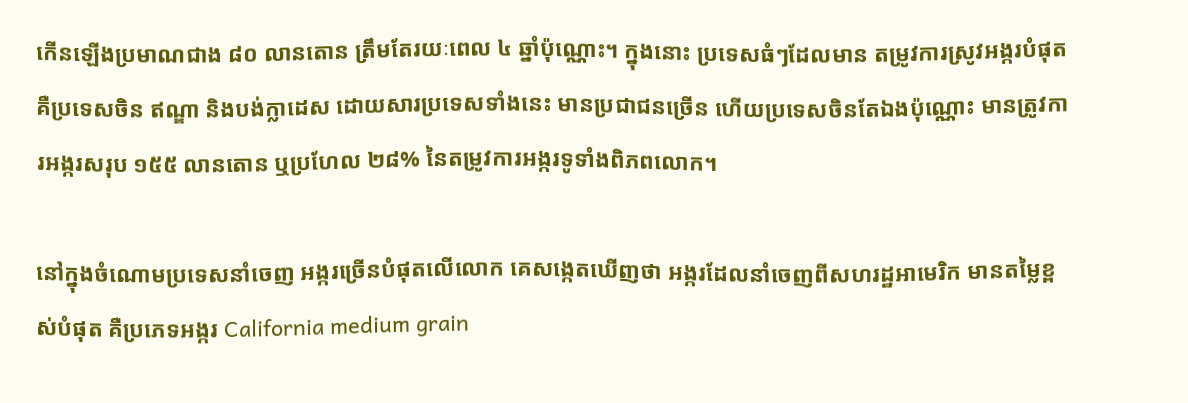កើនឡើងប្រមាណជាង ៨០ លានតោន ត្រឹមតែរយៈពេល ៤ ឆ្នាំប៉ុណ្ណោះ។ ក្នុងនោះ ប្រទេសធំៗដែលមាន តម្រូវការស្រូវអង្ករបំផុត គឺប្រទេសចិន ឥណ្ឌា និងបង់ក្លាដេស ដោយសារប្រទេសទាំងនេះ មានប្រជាជនច្រើន ហើយប្រទេសចិនតែឯងប៉ុណ្ណោះ មានត្រូវការអង្ករសរុប ១៥៥ លានតោន ឬប្រហែល ២៨% នៃតម្រូវការអង្ករទូទាំងពិភពលោក។

នៅក្នុងចំណោមប្រទេសនាំចេញ អង្ករច្រើនបំផុតលើលោក គេសង្កេតឃើញថា អង្ករដែលនាំចេញពីសហរដ្ឋអាមេរិក មានតម្លៃខ្ពស់បំផុត គឺប្រភេទអង្ករ California medium grain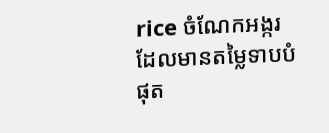rice ចំណែកអង្ករដែលមានតម្លៃទាបបំផុត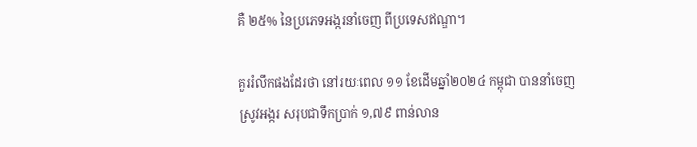គឺ ២៥% នៃប្រភេទអង្ករនាំចេញ ពីប្រទេសឥណ្ឌា។

គួររំលឹកផងដែរថា នៅរយៈពេល ១១ ខែដើមឆ្នាំ២០២៤ កម្ពុជា បាននាំចេញស្រូវអង្ករ សរុបជាទឹកប្រាក់ ១,៧៩ ពាន់លាន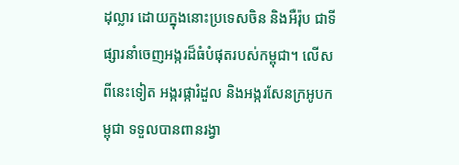ដុល្លារ ដោយក្នុងនោះប្រទេសចិន និងអឺរ៉ុប ជាទីផ្សារនាំចេញអង្ករដ៏ធំបំផុតរបស់កម្ពុជា។ លើសពីនេះទៀត អង្ករផ្ការំដួល និងអង្ករសែនក្រអូបកម្ពុជា ទទួលបានពានរង្វា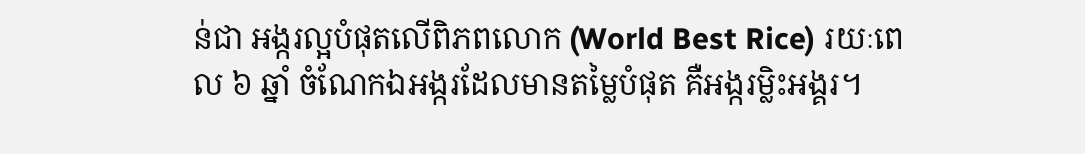ន់ជា អង្ករល្អបំផុតលើពិភពលោក (World Best Rice) រយៈពេល ៦ ឆ្នាំ ចំណែកឯអង្ករដែលមានតម្លៃបំផុត គឺអង្ករម្លិះអង្គរ។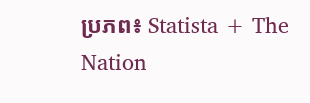ប្រភព៖ Statista + The Nation